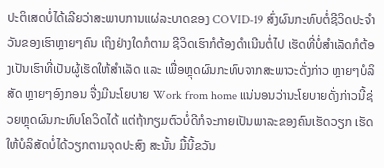ປະຕິເສດບໍ່ໄດ້ເລີຍວ່າສະພາບການແຜ່ລະບາດຂອງ COVID-19 ສົ່ງຜົນກະທົບຕໍ່ຊີວິດປະຈໍາວັນຂອງເຮົາຫຼາຍໆຄົນ ເຖິງຢ່າງໃດກໍຕາມ ຊີວິດເຮົາກໍຕ້ອງດຳເນີນຕໍ່ໄປ ເຮັດທີ່ບໍ່ສໍາເລັດກໍຕ້ອງເປັນເຮົາທີ່ເປັນຜູ້ເຮັດໃຫ້ສໍາເລັດ ແລະ ເພື່ອຫຼຸດຜົນກະທົບຈາກສະພາວະດັ່ງກ່າວ ຫຼາຍໆບໍລິສັດ ຫຼາຍໆອົງກອນ ຈື່ງມີນະໂຍບາຍ Work from home ແນ່ນອນວ່ານະໂຍບາຍດັ່ງກ່າວນີ້ຊ່ວຍຫຼຸດຜົນກະທົບໂຄວິດໄດ້ ແຕ່ຖ້າກຽມຕົວບໍ່ດີກໍຈະກາຍເປັນພາລະຂອງຄົນເຮັດວຽກ ເຮັດໃຫ້ບໍລິສັດບໍ່ໄດ້ວຽກຕາມຈຸດປະສົງ ສະນັ້ນ ມື້ນີ້ຂວັນ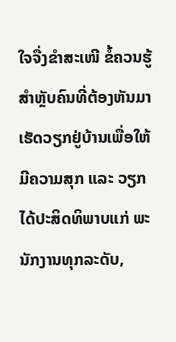ໃຈຈື່ງຂໍາສະເໜີ ຂໍ້ຄວນຮູ້ ສໍາຫຼັບຄົນທີ່ຕ້ອງຫັນມາເຮັດວຽກຢູ່ບ້ານເພື່ອໃຫ້ມີຄວາມສຸກ ແລະ ວຽກໄດ້ປະສິດທິພາບແກ່ ພະນັກງານທຸກລະດັບ,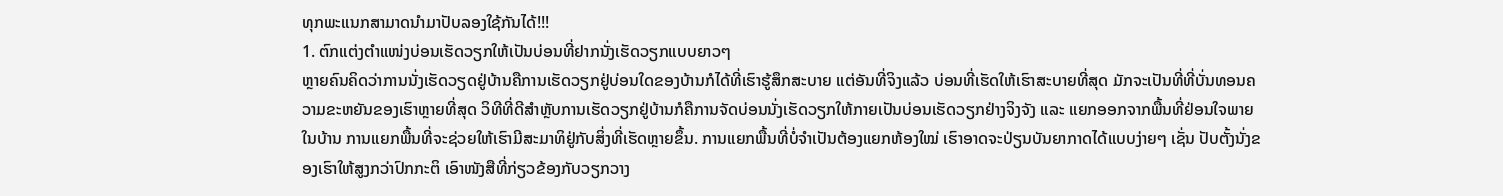ທຸກພະແນກສາມາດນໍາມາປັບລອງໃຊ້ກັນໄດ້!!!
1. ຕົກແຕ່ງຕໍາແໜ່ງບ່ອນເຮັດວຽກໃຫ້ເປັນບ່ອນທີ່ຢາກນັ່ງເຮັດວຽກແບບຍາວໆ
ຫຼາຍຄົນຄິດວ່າການນັ່ງເຮັດວຽດຢູ່ບ້ານຄືການເຮັດວຽກຢູ່ບ່ອນໃດຂອງບ້ານກໍໄດ້ທີ່ເຮົາຮູ້ສຶກສະບາຍ ແຕ່ອັນທີ່ຈິງແລ້ວ ບ່ອນທີ່ເຮັດໃຫ້ເຮົາສະບາຍທີ່ສຸດ ມັກຈະເປັນທີ່ທີ່ບັ່ນທອນຄວາມຂະຫຍັນຂອງເຮົາຫຼາຍທີ່ສຸດ ວິທີທີ່ດີສໍາຫຼັບການເຮັດວຽກຢູ່ບ້ານກໍຄືການຈັດບ່ອນນັ່ງເຮັດວຽກໃຫ້ກາຍເປັນບ່ອນເຮັດວຽກຢ່າງຈິງຈັງ ແລະ ແຍກອອກຈາກພື້ນທີ່ຢ່ອນໃຈພາຍໃນບ້ານ ການແຍກພື້ນທີ່ຈະຊ່ວຍໃຫ້ເຮົາມີສະມາທິຢູ່ກັບສິ່ງທີ່ເຮັດຫຼາຍຂຶ້ນ. ການແຍກພື້ນທີ່ບໍ່ຈໍາເປັນຕ້ອງແຍກຫ້ອງໃໝ່ ເຮົາອາດຈະປ່ຽນບັນຍາກາດໄດ້ແບບງ່າຍໆ ເຊັ່ນ ປັບຕັ້ງນັ່ງຂອງເຮົາໃຫ້ສູງກວ່າປົກກະຕິ ເອົາໜັງສືທີ່ກ່ຽວຂ້ອງກັບວຽກວາງ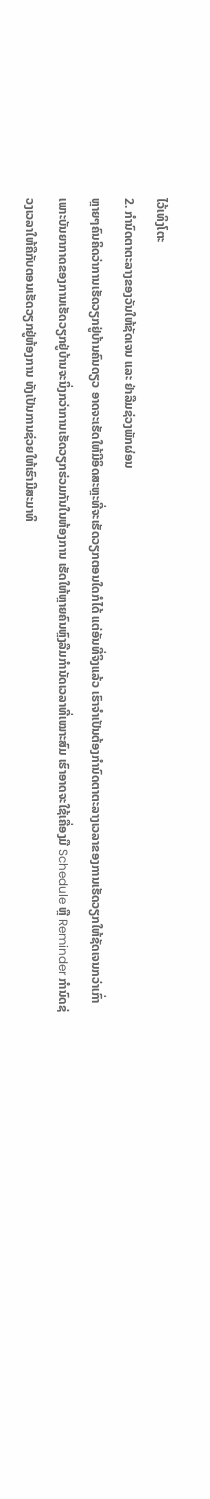ໄວ້ເທິງໂຕະ
2. ກຳນົດຕາຕະລາງຂອງວັນໃຫ້ຊັດເຈນ ແລະ ຢ່າລືມຊ່ວງພັກຜ່ອນ
ຫຼາຍໆຄົນຄິດວ່າການເຮັດວຽກຢູ່ບ້ານຄົນດຽວ ອາດຈະເຮັດໃຫ້ມີອິດສະຫຼະທີ່ຈະເຮັດວຽກຕອນໃດກໍໄດ້ ແຕ່ອັນທີ່ຈິງແລ້ວ ເຮົາຈໍາເປັນຕ້ອງກຳນົດຕາຕະລາງເວລາຂອງການເຮັດວຽກໃຫ້ຊັດເຈນກວ່າເກົ່າ ເພາະບັນຍາກາດຂອງການເຮັດວຽກຢູ່ບ້ານຈະນິ່ງກວ່າການເຮັດວຽກຮ່ວມກັນໃນຫ້ອງການ ເຮັດໃຫ້ຫຼາຍຄົນຫຼົງລືມກຳນັດເວລາທີ່ເໝາະສົມ ເຮົາອາດຈະໃຊ້ເຄື່ອງມື Schedule ຫຼື Reminder ກຳນົດຊ່ວງເວລາໃຫ້ຄືກັບຕອນເຮັດວຽກຢູ່ຫ້ອງການ ທັງເປັນການຊ່ວຍໃຫ້ເຮົາມີສະມາທິ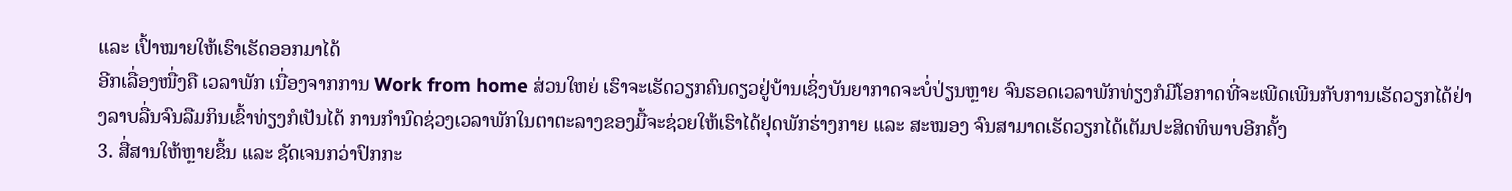ແລະ ເປົ້າໝາຍໃຫ້ເຮົາເຮັດອອກມາໄດ້
ອີກເລື່ອງໜື່ງຄື ເວລາພັກ ເນື່ອງຈາກການ Work from home ສ່ວນໃຫຍ່ ເຮົາຈະເຮັດວຽກຄົນດຽວຢູ່ບ້ານເຊິ່ງບັນຍາກາດຈະບໍ່ປ່ຽນຫຼາຍ ຈົນຮອດເວລາພັກທ່ຽງກໍມີໂອກາດທີ່ຈະເພີດເພີນກັບການເຮັດວຽກໄດ້ຢ່າງລາບລື່ນຈົນລືມກິນເຂົ້າທ່ຽງກໍເປັນໄດ້ ການກຳນົດຊ່ວງເວລາພັກໃນຕາຕະລາງຂອງມື້ຈະຊ່ວຍໃຫ້ເຮົາໄດ້ຢຸດພັກຮ່າງກາຍ ແລະ ສະໝອງ ຈົນສາມາດເຮັດວຽກໄດ້ເຕັມປະສິດທິພາບອີກຄັ້ງ
3. ສື່ສານໃຫ້ຫຼາຍຂຶ້ນ ແລະ ຊັດເຈນກວ່າປົກກະ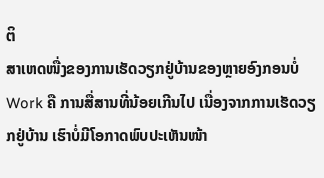ຕິ
ສາເຫດໜື່ງຂອງການເຮັດວຽກຢູ່ບ້ານຂອງຫຼາຍອົງກອນບໍ່ Work ຄື ການສື່ສານທີ່ນ້ອຍເກີນໄປ ເນື່ອງຈາກການເຮັດວຽກຢູ່ບ້ານ ເຮົາບໍ່ມີໂອກາດພົບປະເຫັນໜ້າ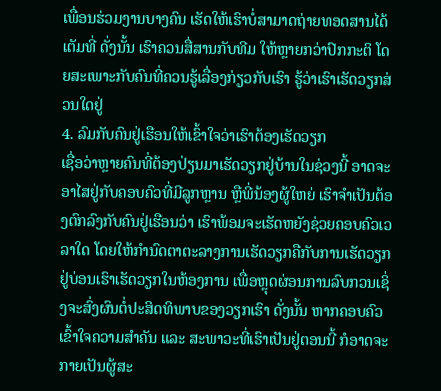ເພື່ອນຮ່ວມງານບາງຄົນ ເຮັດໃຫ້ເຮົາບໍ່ສາມາດຖ່າຍທອດສານໄດ້ເຕັມທີ່ ດັ່ງນັ້ນ ເຮົາຄວນສື່ສານກັບທີມ ໃຫ້ຫຼາຍກວ່າປົກກະຕິ ໂດຍສະເພາະກັບຄົນທີ່ຄວນຮູ້ເລື່ອງກ່ຽວກັບເຮົາ ຮູ້ວ່າເຮົາເຮັດວຽກສ່ວນໃດຢູ່
4. ລົມກັບຄົນຢູ່ເຮືອນໃຫ້ເຂົ້າໃຈວ່າເຮົາຕ້ອງເຮັດວຽກ
ເຊື່ອວ່າຫຼາຍຄົນທີ່ຕ້ອງປ່ຽນມາເຮັດວຽກຢູ່ບ້ານໃນຊ່ວງນີ້ ອາດຈະອາໄສຢູ່ກັບຄອບຄົວທີ່ມີລູກຫຼານ ຫຼືພີ່ນ້ອງຜູ້ໃຫຍ່ ເຮົາຈໍາເປັນຕ້ອງຕົກລົງກັບຄົນຢູ່ເຮືອນວ່າ ເຮົາພ້ອມຈະເຮັດຫຍັງຊ່ວຍຄອບຄົວເວລາໃດ ໂດຍໃຫ້ກຳນົດຕາຕະລາງການເຮັດວຽກຄືກັບການເຮັດວຽກຢູ່ບ່ອນເຮົາເຮັດວຽກໃນຫ້ອງການ ເພື່ອຫຼຸດຜ່ອນການລົບກວນເຊິ່ງຈະສົ່ງຜົນຕໍ່ປະສິດທິພາບຂອງວຽກເຮົາ ດັ່ງນັ້ນ ຫາກຄອບຄົວເຂົ້າໃຈຄວາມສໍາຄັນ ແລະ ສະພາວະທີ່ເຮົາເປັນຢູ່ຕອນນີ້ ກໍອາດຈະກາຍເປັນຜູ້ສະ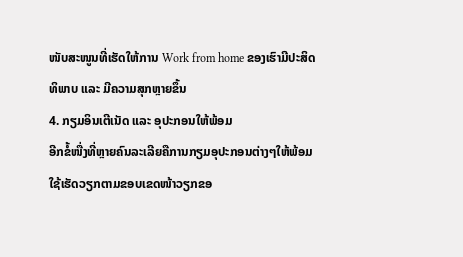ໜັບສະໜູນທີ່ເຮັດໃຫ້ການ Work from home ຂອງເຮົາມີປະສິດທິພາບ ແລະ ມີຄວາມສຸກຫຼາຍຂຶ້ນ
4. ກຽມອິນເຕີເນັດ ແລະ ອຸປະກອນໃຫ້ພ້ອມ
ອີກຂໍ້ໜື່ງທີ່ຫຼາຍຄົນລະເລີຍຄືການກຽມອຸປະກອນຕ່າງໆໃຫ້ພ້ອມໃຊ້ເຮັດວຽກຕາມຂອບເຂດໜ້າວຽກຂອ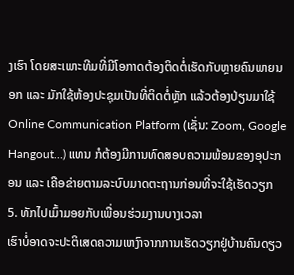ງເຮົາ ໂດຍສະເພາະທີມທີ່ມີໂອກາດຕ້ອງຕິດຕໍ່ເຮັດກັບຫຼາຍຄົນພາຍນອກ ແລະ ມັກໃຊ້ຫ້ອງປະຊຸມເປັນທີ່ຕິດຕໍ່ຫຼັກ ແລ້ວຕ້ອງປ່ຽນມາໃຊ້ Online Communication Platform (ເຊັ່ນ: Zoom, Google Hangout…) ແທນ ກໍຕ້ອງມີການທົດສອບຄວາມພ້ອມຂອງອຸປະກອນ ແລະ ເຄືອຂ່າຍຕາມລະບົບມາດຕະຖານກ່ອນທີ່ຈະໃຊ້ເຮັດວຽກ
5. ທັກໄປເມົ້າມອຍກັບເພື່ອນຮ່ວມງານບາງເວລາ
ເຮົາບໍ່ອາດຈະປະຕິເສດຄວາມເຫງົາຈາກການເຮັດວຽກຢູ່ບ້ານຄົນດຽວ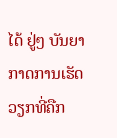ໄດ້ ຢູ່ໆ ບັນຍາກາດການເຮັດວຽກທີ່ຄືກ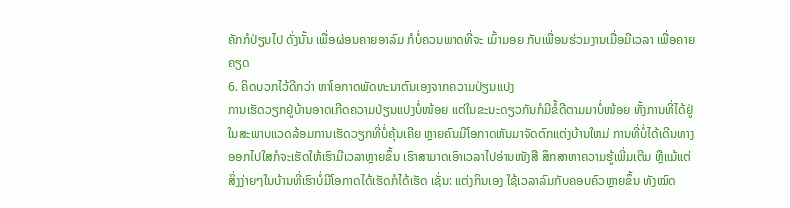ຄັກກໍປ່ຽນໄປ ດັ່ງນັ້ນ ເພື່ອຜ່ອນຄາຍອາລົມ ກໍບໍ່ຄວນພາດທີ່ຈະ ເມົ້າມອຍ ກັບເພື່ອນຮ່ວມງານເມື່ອມີເວລາ ເພື່ອຄາຍຄຽດ
6. ຄິດບວກໄວ້ດີກວ່າ ຫາໂອກາດພັດທະນາຕົນເອງຈາກຄວາມປ່ຽນແປງ
ການເຮັດວຽກຢູ່ບ້ານອາດເກີດຄວາມປ່ຽນແປງບໍ່ໜ້ອຍ ແຕ່ໃນຂະນະດຽວກັນກໍມີຂໍ້ດີຕາມມາບໍ່ໜ້ອຍ ທັ້ງການທີ່ໄດ້ຢູ່ໃນສະພາບແວດລ້ອມການເຮັດວຽກທີ່ບໍ່ຄຸ້ນເຄີຍ ຫຼາຍຄົນມີໂອກາດຫັນມາຈັດຕົກແຕ່ງບ້ານໃຫມ່ ການທີ່ບໍ່ໄດ້ເດີນທາງອອກໄປໃສກໍຈະເຮັດໃຫ້ເຮົາມີເວລາຫຼາຍຂຶ້ນ ເຮົາສາມາດເອົາເວລາໄປອ່ານໜັງສື ສຶກສາຫາຄວາມຮູ້ເພີ່ມເຕີມ ຫຼືແມ້ແຕ່ສິ່ງງ່າຍໆໃນບ້ານທີ່ເຮົາບໍ່ມີໂອກາດໄດ້ເຮັດກໍໄດ້ເຮັດ ເຊັ່ນ: ແຕ່ງກິນເອງ ໃຊ້ເວລາລົມກັບຄອບຄົວຫຼາຍຂຶ້ນ ທັງໝົດ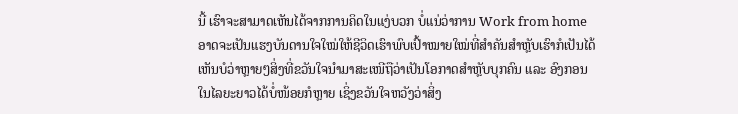ນີ້ ເຮົາຈະສາມາດເຫັນໄດ້ຈາກການຄິດໃນແງ່ບວກ ບໍ່ແນ່ວ່າການ Work from home ອາດຈະເປັນແຮງບັນດານໃຈໃໝ່ໃຫ້ຊີວິດເຮົາພົບເປົ້າໝາຍໃໝ່ທີ່ສໍາຄັນສໍາຫຼັບເຮົາກໍເປັນໄດ້
ເຫັນບໍວ່າຫຼາຍໆສິ່ງທີ່ຂວັນໃຈນໍາມາສະເໜີຖືວ່າເປັນໂອກາດສໍາຫຼັບບຸກຄົນ ແລະ ອົງກອນໃນໄລຍະຍາວໄດ້ບໍ່ໜ້ອຍກໍຫຼາຍ ເຊິ່ງຂວັນໃຈຫວັງວ່າສິ່ງ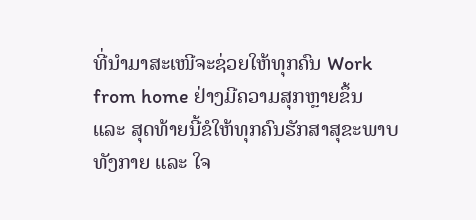ທີ່ນໍາມາສະເໜີຈະຊ່ວຍໃຫ້ທຸກຄົນ Work from home ຢ່າງມີຄວາມສຸກຫຼາຍຂຶ້ນ ແລະ ສຸດທ້າຍນີ້ຂໍໃຫ້ທຸກຄົນຮັກສາສຸຂະພາບທັງກາຍ ແລະ ໃຈ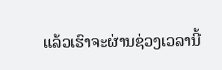ແລ້ວເຮົາຈະຜ່ານຊ່ວງເວລານີ້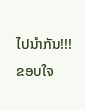ໄປນໍາກັນ!!!
ຂອບໃຈ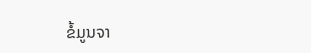ຂໍ້ມູນຈາ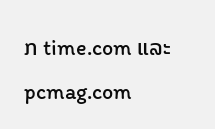ກ time.com ແລະ pcmag.com